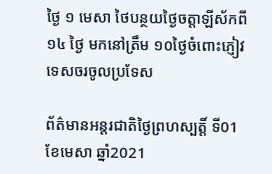ថ្ងៃ ១ មេសា ថៃបន្ថយថ្ងៃចត្តាឡីស័កពី ១៤ ថ្ងៃ មកនៅត្រឹម ១០ថ្ងៃចំពោះភ្ញៀវទេសចរចូលប្រទែស

ព័ត៌មានអន្តរជាតិថ្ងៃព្រហស្បត្តិ៍ ទី01 ខែមេសា ឆ្នាំ2021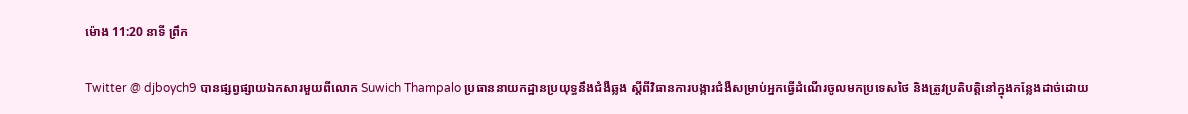ម៉ោង 11:20 នាទី ព្រឹក

Twitter @ djboych9 បានផ្សព្វផ្សាយឯកសារមួយពីលោក Suwich Thampalo ប្រធាននាយកដ្ឋានប្រយុទ្ធនឹងជំងឺឆ្លង ស្តីពីវិធានការបង្ការជំងឺសម្រាប់អ្នកធ្វើដំណើរចូលមកប្រទេសថៃ និងត្រូវប្រតិបត្តិនៅក្នុងកន្លែងដាច់ដោយ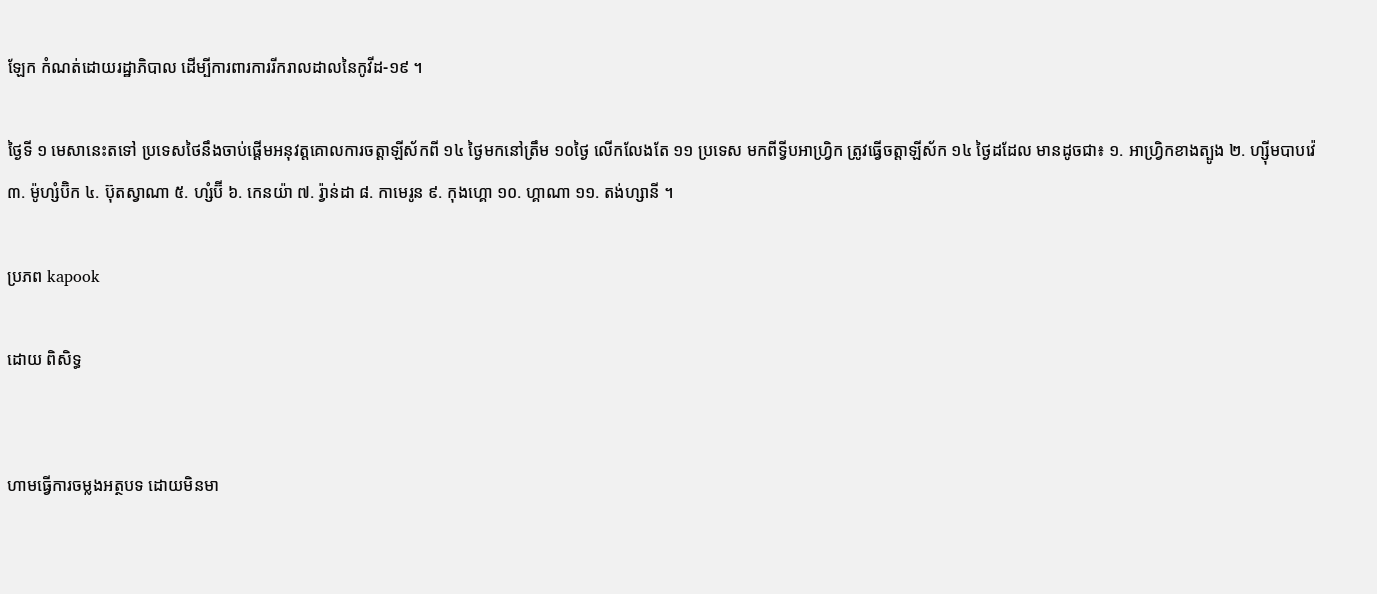ឡែក កំណត់ដោយរដ្ឋាភិបាល ដើម្បីការពារការរីករាលដាលនៃកូវីដ-១៩ ។

ថ្ងៃទី ១ មេសានេះតទៅ ប្រទេសថៃនឹងចាប់ផ្តើមអនុវត្តគោលការចត្តាឡីស័កពី ១៤ ថ្ងៃមកនៅត្រឹម ១០ថ្ងៃ លើកលែងតែ ១១ ប្រទេស មកពីទ្វីបអាហ្វ្រិក ត្រូវធ្វើចត្តាឡីស័ក ១៤ ថ្ងៃដដែល មានដូចជា៖ ១. អាហ្វ្រិកខាងត្បូង ២. ហ្ស៊ីមបាបវ៉េ ៣. ម៉ូហ្សំប៊ិក ៤. ប៊ុតស្វាណា ៥. ហ្សំប៊ី ៦. កេនយ៉ា ៧. រ៉្វាន់ដា ៨. កាមេរូន ៩. កុងហ្គោ ១០. ហ្គាណា ១១. តង់ហ្សានី ។

ប្រភព kapook

ដោយ ពិសិទ្ធ


ហាមធ្វើការចម្លងអត្ថបទ ដោយមិនមា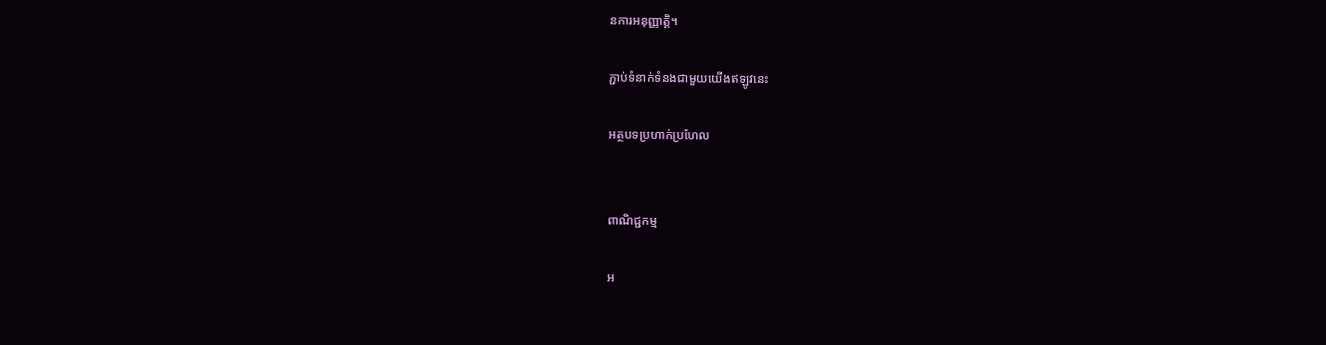នការអនុញ្ញាត្តិ។

ភ្ជាប់ទំនាក់ទំនងជាមួយយើងឥឡូវនេះ

អត្ថបទប្រហាក់ប្រហែល


ពាណិជ្ជកម្ម

អ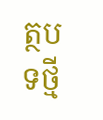ត្ថបទថ្មី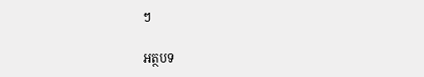ៗ

អត្ថបទ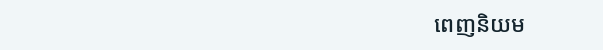ពេញនិយម